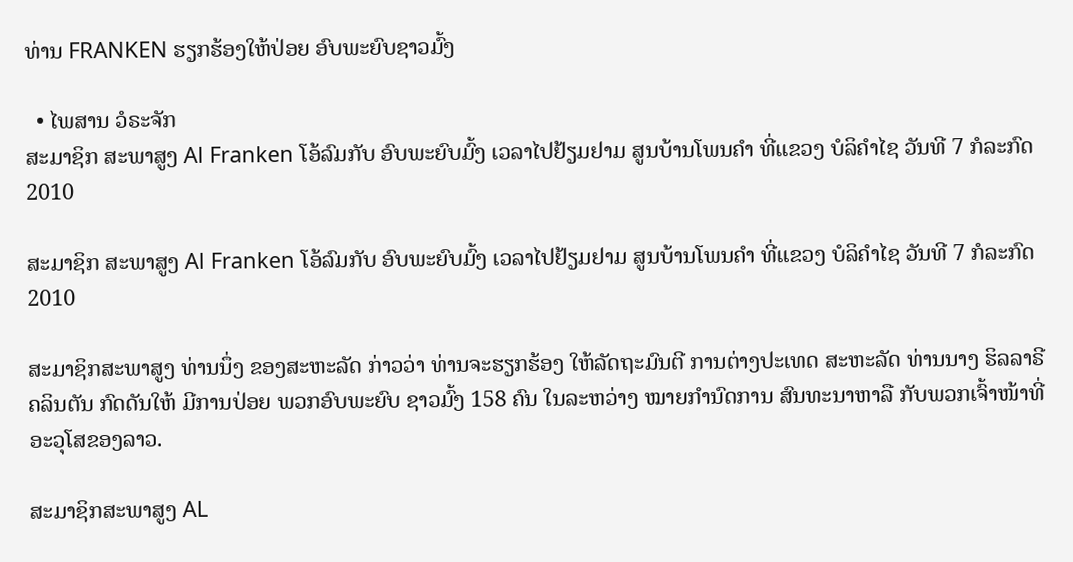ທ່ານ FRANKEN ຮຽກຮ້ອງໃຫ້ປ່ອຍ ອົບພະຍົບຊາວມົ້ງ

  • ໄພສານ ວໍຣະຈັກ
ສະມາຊິກ ສະພາສູງ Al Franken ໂອ້ລົມກັບ ອົບພະຍົບມົ້ງ ເວລາໄປຢ້ຽມຢາມ ສູນບ້ານໂພນຄຳ ທີ່ແຂວງ ບໍລິຄຳໄຊ ວັນທີ 7 ກໍລະກົດ 2010

ສະມາຊິກ ສະພາສູງ Al Franken ໂອ້ລົມກັບ ອົບພະຍົບມົ້ງ ເວລາໄປຢ້ຽມຢາມ ສູນບ້ານໂພນຄຳ ທີ່ແຂວງ ບໍລິຄຳໄຊ ວັນທີ 7 ກໍລະກົດ 2010

ສະມາຊິກສະພາສູງ ທ່ານນຶ່ງ ຂອງສະຫະລັດ ກ່າວວ່າ ທ່ານຈະຮຽກຮ້ອງ ໃຫ້ລັດຖະມົນຕີ ການຕ່າງປະເທດ ສະຫະລັດ ທ່ານນາງ ຮິລລາຣີ ຄລິນຕັນ ກົດດັນໃຫ້ ມີການປ່ອຍ ພວກອົບພະຍົບ ຊາວມົ້ງ 158 ຄົນ ໃນລະຫວ່າງ ໝາຍກຳນົດການ ສົນທະນາຫາລື ກັບພວກເຈົ້າໜ້າທີ່ ອະວຸໂສຂອງລາວ.

ສະມາຊິກສະພາສູງ AL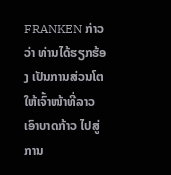FRANKEN ກ່າວວ່າ ທ່ານໄດ້ຮຽກຮ້ອງ ເປັນການສ່ວນໂຕ ໃຫ້ເຈົ້າໜ້າທີ່ລາວ ເອົາບາດກ້າວ ໄປສູ່ການ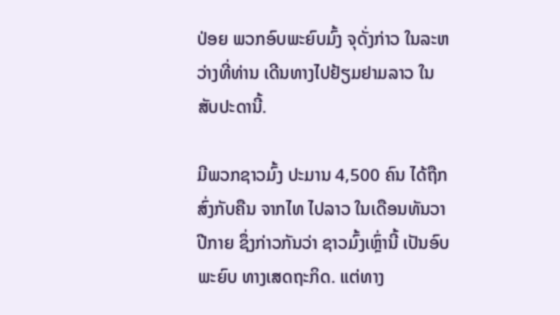ປ່ອຍ ພວກອົບພະຍົບມົ້ງ ຈຸດັ່ງກ່າວ ໃນລະຫວ່າງທີ່ທ່ານ ເດີນທາງໄປຢ້ຽມຢາມລາວ ໃນສັບປະດານີ້.

ມີພວກຊາວມົ້ງ ປະມານ 4,500 ຄົນ ໄດ້ຖືກສົ່ງກັບຄືນ ຈາກໄທ ໄປລາວ ໃນເດືອນທັນວາ ປີກາຍ ຊຶ່ງກ່າວກັນວ່າ ຊາວມົ້ງເຫຼົ່ານີ້ ເປັນອົບພະຍົບ ທາງເສດຖະກິດ. ແຕ່ທາງ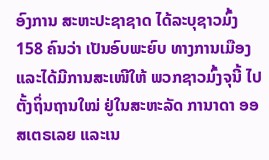ອົງການ ສະຫະປະຊາຊາດ ໄດ້ລະບຸຊາວມົ້ງ 158 ຄົນວ່າ ເປັນອົບພະຍົບ ທາງການເມືອງ ແລະໄດ້ມີການສະເໜີໃຫ້ ພວກຊາວມົ້ງຈຸນີ້ ໄປຕັ້ງຖິ່ນຖານໃໝ່ ຢູ່ໃນສະຫະລັດ ການາດາ ອອສເຕຣເລຍ ແລະເນ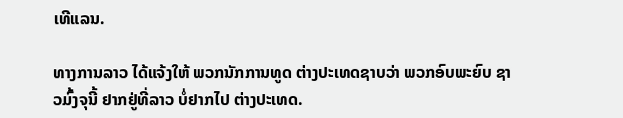ເທີແລນ.

ທາງການລາວ ໄດ້ແຈ້ງໃຫ້ ພວກນັກການທູດ ຕ່າງປະເທດຊາບວ່າ ພວກອົບພະຍົບ ຊາວມົ້ງຈຸນີ້ ຢາກຢູ່ທີ່ລາວ ບໍ່ຢາກໄປ ຕ່າງປະເທດ.